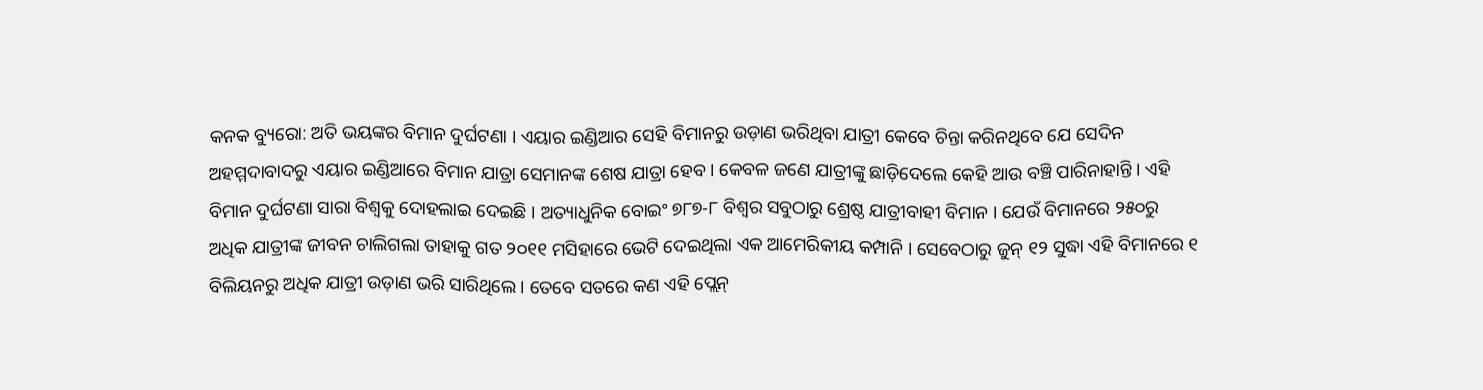କନକ ବ୍ୟୁରୋ: ଅତି ଭୟଙ୍କର ବିମାନ ଦୁର୍ଘଟଣା । ଏୟାର ଇଣ୍ଡିଆର ସେହି ବିମାନରୁ ଉଡ଼ାଣ ଭରିଥିବା ଯାତ୍ରୀ କେବେ ଚିନ୍ତା କରିନଥିବେ ଯେ ସେଦିନ ଅହମ୍ମଦାବାଦରୁ ଏୟାର ଇଣ୍ଡିଆରେ ବିମାନ ଯାତ୍ରା ସେମାନଙ୍କ ଶେଷ ଯାତ୍ରା ହେବ । କେବଳ ଜଣେ ଯାତ୍ରୀଙ୍କୁ ଛାଡ଼ିଦେଲେ କେହି ଆଉ ବଞ୍ଚି ପାରିନାହାନ୍ତି । ଏହି ବିମାନ ଦୁର୍ଘଟଣା ସାରା ବିଶ୍ୱକୁ ଦୋହଲାଇ ଦେଇଛି । ଅତ୍ୟାଧୁନିକ ବୋଇଂ ୭୮୭-୮ ବିଶ୍ୱର ସବୁଠାରୁ ଶ୍ରେଷ୍ଠ ଯାତ୍ରୀବାହୀ ବିମାନ । ଯେଉଁ ବିମାନରେ ୨୫୦ରୁ ଅଧିକ ଯାତ୍ରୀଙ୍କ ଜୀବନ ଚାଲିଗଲା ତାହାକୁ ଗତ ୨୦୧୧ ମସିହାରେ ଭେଟି ଦେଇଥିଲା ଏକ ଆମେରିକୀୟ କମ୍ପାନି । ସେବେଠାରୁ ଜୁନ୍ ୧୨ ସୁଦ୍ଧା ଏହି ବିମାନରେ ୧ ବିଲିୟନରୁ ଅଧିକ ଯାତ୍ରୀ ଉଡ଼ାଣ ଭରି ସାରିଥିଲେ । ତେବେ ସତରେ କଣ ଏହି ପ୍ଲେନ୍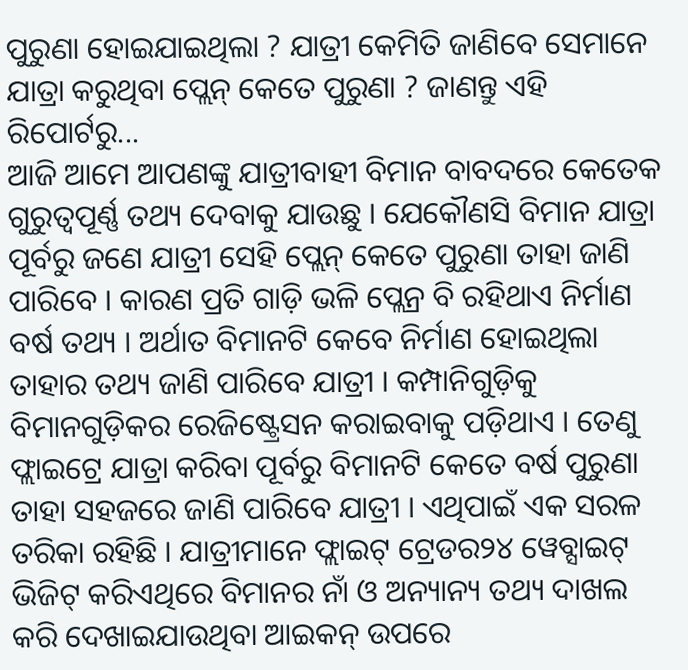ପୁରୁଣା ହୋଇଯାଇଥିଲା ? ଯାତ୍ରୀ କେମିତି ଜାଣିବେ ସେମାନେ ଯାତ୍ରା କରୁଥିବା ପ୍ଲେନ୍ କେତେ ପୁରୁଣା ? ଜାଣନ୍ତୁ ଏହି ରିପୋର୍ଟରୁ...
ଆଜି ଆମେ ଆପଣଙ୍କୁ ଯାତ୍ରୀବାହୀ ବିମାନ ବାବଦରେ କେତେକ ଗୁରୁତ୍ୱପୂର୍ଣ୍ଣ ତଥ୍ୟ ଦେବାକୁ ଯାଉଛୁ । ଯେକୌଣସି ବିମାନ ଯାତ୍ରା ପୂର୍ବରୁ ଜଣେ ଯାତ୍ରୀ ସେହି ପ୍ଲେନ୍ କେତେ ପୁରୁଣା ତାହା ଜାଣି ପାରିବେ । କାରଣ ପ୍ରତି ଗାଡ଼ି ଭଳି ପ୍ଲେନ୍ର ବି ରହିଥାଏ ନିର୍ମାଣ ବର୍ଷ ତଥ୍ୟ । ଅର୍ଥାତ ବିମାନଟି କେବେ ନିର୍ମାଣ ହୋଇଥିଲା ତାହାର ତଥ୍ୟ ଜାଣି ପାରିବେ ଯାତ୍ରୀ । କମ୍ପାନିଗୁଡ଼ିକୁ ବିମାନଗୁଡ଼ିକର ରେଜିଷ୍ଟ୍ରେସନ କରାଇବାକୁ ପଡ଼ିଥାଏ । ତେଣୁ ଫ୍ଲାଇଟ୍ରେ ଯାତ୍ରା କରିବା ପୂର୍ବରୁ ବିମାନଟି କେତେ ବର୍ଷ ପୁରୁଣା ତାହା ସହଜରେ ଜାଣି ପାରିବେ ଯାତ୍ରୀ । ଏଥିପାଇଁ ଏକ ସରଳ ତରିକା ରହିଛି । ଯାତ୍ରୀମାନେ ଫ୍ଲାଇଟ୍ ଟ୍ରେଡର୨୪ ୱେବ୍ସାଇଟ୍ ଭିଜିଟ୍ କରିଏଥିରେ ବିମାନର ନାଁ ଓ ଅନ୍ୟାନ୍ୟ ତଥ୍ୟ ଦାଖଲ କରି ଦେଖାଇଯାଉଥିବା ଆଇକନ୍ ଉପରେ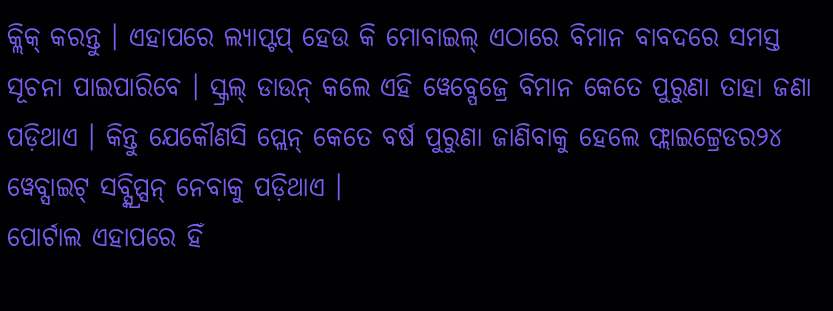କ୍ଲିକ୍ କରନ୍ତୁ । ଏହାପରେ ଲ୍ୟାପ୍ଟପ୍ ହେଉ କି ମୋବାଇଲ୍ ଏଠାରେ ବିମାନ ବାବଦରେ ସମସ୍ତ ସୂଚନା ପାଇପାରିବେ । ସ୍କ୍ରଲ୍ ଡାଉନ୍ କଲେ ଏହି ୱେବ୍ପେଜ୍ରେ ବିମାନ କେତେ ପୁରୁଣା ତାହା ଜଣା ପଡ଼ିଥାଏ । କିନ୍ତୁ ଯେକୌଣସି ପ୍ଲେନ୍ କେତେ ବର୍ଷ ପୁରୁଣା ଜାଣିବାକୁ ହେଲେ ଫ୍ଲାଇଟ୍ଟ୍ରେଡର୨୪ ୱେବ୍ସାଇଟ୍ ସବ୍ସ୍କ୍ରିପ୍ସନ୍ ନେବାକୁ ପଡ଼ିଥାଏ ।
ପୋର୍ଟାଲ ଏହାପରେ ହିଁ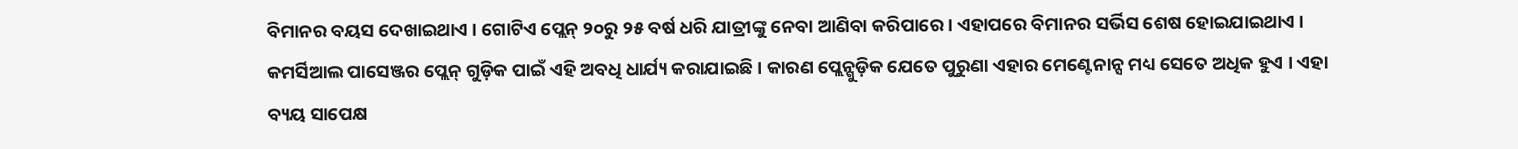ବିମାନର ବୟସ ଦେଖାଇଥାଏ । ଗୋଟିଏ ପ୍ଲେନ୍ ୨୦ରୁ ୨୫ ବର୍ଷ ଧରି ଯାତ୍ରୀଙ୍କୁ ନେବା ଆଣିବା କରିପାରେ । ଏହାପରେ ବିମାନର ସର୍ଭିସ ଶେଷ ହୋଇଯାଇଥାଏ । କମର୍ସିଆଲ ପାସେଞ୍ଜର ପ୍ଲେନ୍ ଗୁଡ଼ିକ ପାଇଁ ଏହି ଅବଧି ଧାର୍ଯ୍ୟ କରାଯାଇଛି । କାରଣ ପ୍ଲେନ୍ଗୁଡ଼ିକ ଯେତେ ପୁରୁଣା ଏହାର ମେଣ୍ଟେନାନ୍ସ ମଧ୍ୟ ସେତେ ଅଧିକ ହୁଏ । ଏହା ବ୍ୟୟ ସାପେକ୍ଷ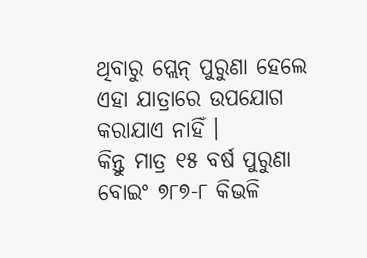ଥିବାରୁ ପ୍ଲେନ୍ ପୁରୁଣା ହେଲେ ଏହା ଯାତ୍ରାରେ ଉପଯୋଗ କରାଯାଏ ନାହିଁ ।
କିନ୍ତୁ ମାତ୍ର ୧୫ ବର୍ଷ ପୁରୁଣା ବୋଇଂ ୭୮୭-୮ କିଭଳି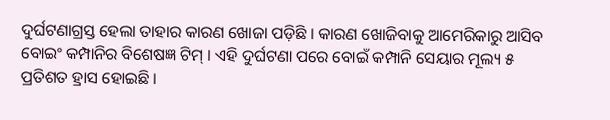ଦୁର୍ଘଟଣାଗ୍ରସ୍ତ ହେଲା ତାହାର କାରଣ ଖୋଜା ପଡ଼ିଛି । କାରଣ ଖୋଜିବାକୁ ଆମେରିକାରୁ ଆସିବ ବୋଇଂ କମ୍ପାନିର ବିଶେଷଜ୍ଞ ଟିମ୍ । ଏହି ଦୁର୍ଘଟଣା ପରେ ବୋଇଁ କମ୍ପାନି ସେୟାର ମୂଲ୍ୟ ୫ ପ୍ରତିଶତ ହ୍ରାସ ହୋଇଛି ।